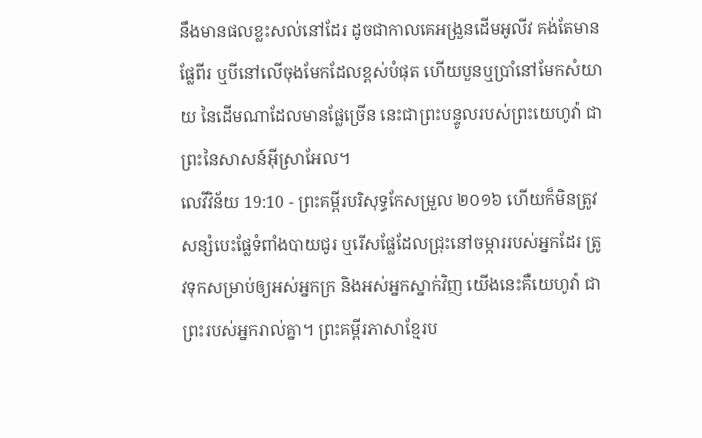នឹងមានផលខ្លះសល់នៅដែរ ដូចជាកាលគេអង្រួនដើមអូលីវ គង់តែមានផ្លែពីរ ឬបីនៅលើចុងមែកដែលខ្ពស់បំផុត ហើយបួនឬប្រាំនៅមែកសំយាយ នៃដើមណាដែលមានផ្លែច្រើន នេះជាព្រះបន្ទូលរបស់ព្រះយេហូវ៉ា ជាព្រះនៃសាសន៍អ៊ីស្រាអែល។
លេវីវិន័យ 19:10 - ព្រះគម្ពីរបរិសុទ្ធកែសម្រួល ២០១៦ ហើយក៏មិនត្រូវសន្សំបេះផ្លែទំពាំងបាយជូរ ឬរើសផ្លែដែលជ្រុះនៅចម្ការរបស់អ្នកដែរ ត្រូវទុកសម្រាប់ឲ្យអស់អ្នកក្រ និងអស់អ្នកស្នាក់វិញ យើងនេះគឺយេហូវ៉ា ជាព្រះរបស់អ្នករាល់គ្នា។ ព្រះគម្ពីរភាសាខ្មែរប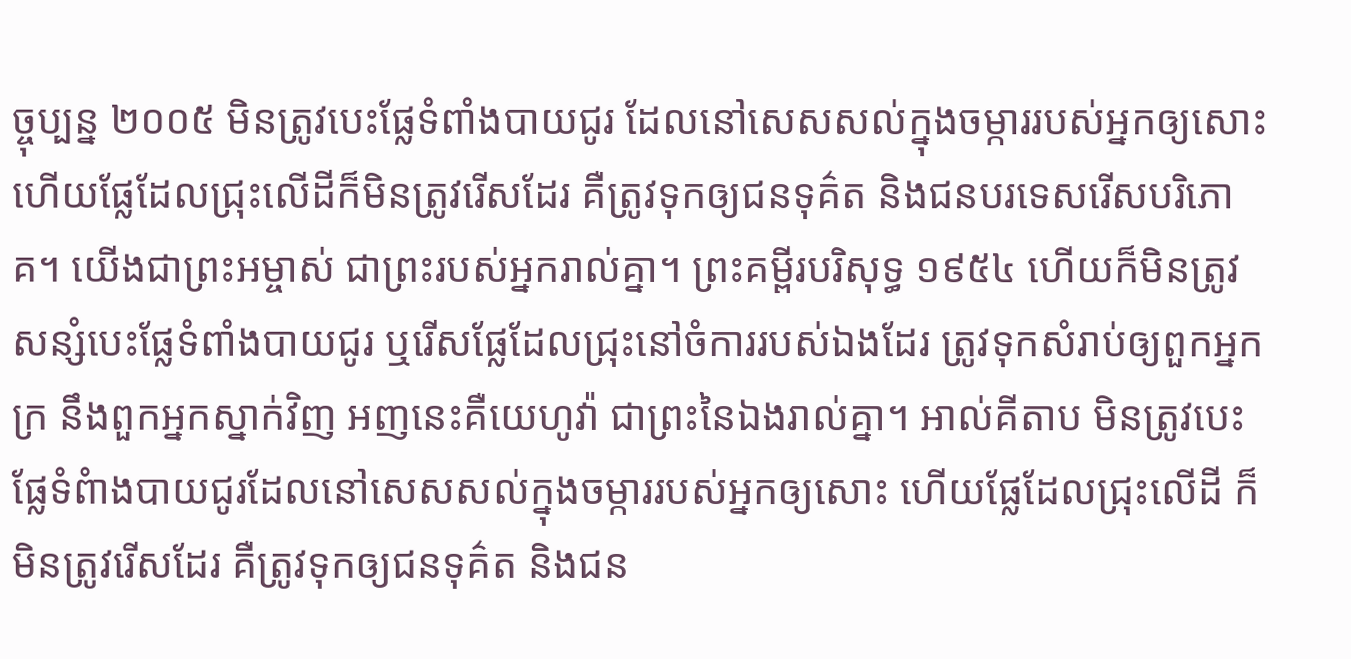ច្ចុប្បន្ន ២០០៥ មិនត្រូវបេះផ្លែទំពាំងបាយជូរ ដែលនៅសេសសល់ក្នុងចម្ការរបស់អ្នកឲ្យសោះ ហើយផ្លែដែលជ្រុះលើដីក៏មិនត្រូវរើសដែរ គឺត្រូវទុកឲ្យជនទុគ៌ត និងជនបរទេសរើសបរិភោគ។ យើងជាព្រះអម្ចាស់ ជាព្រះរបស់អ្នករាល់គ្នា។ ព្រះគម្ពីរបរិសុទ្ធ ១៩៥៤ ហើយក៏មិនត្រូវសន្សំបេះផ្លែទំពាំងបាយជូរ ឬរើសផ្លែដែលជ្រុះនៅចំការរបស់ឯងដែរ ត្រូវទុកសំរាប់ឲ្យពួកអ្នកក្រ នឹងពួកអ្នកស្នាក់វិញ អញនេះគឺយេហូវ៉ា ជាព្រះនៃឯងរាល់គ្នា។ អាល់គីតាប មិនត្រូវបេះផ្លែទំពំាងបាយជូរដែលនៅសេសសល់ក្នុងចម្ការរបស់អ្នកឲ្យសោះ ហើយផ្លែដែលជ្រុះលើដី ក៏មិនត្រូវរើសដែរ គឺត្រូវទុកឲ្យជនទុគ៌ត និងជន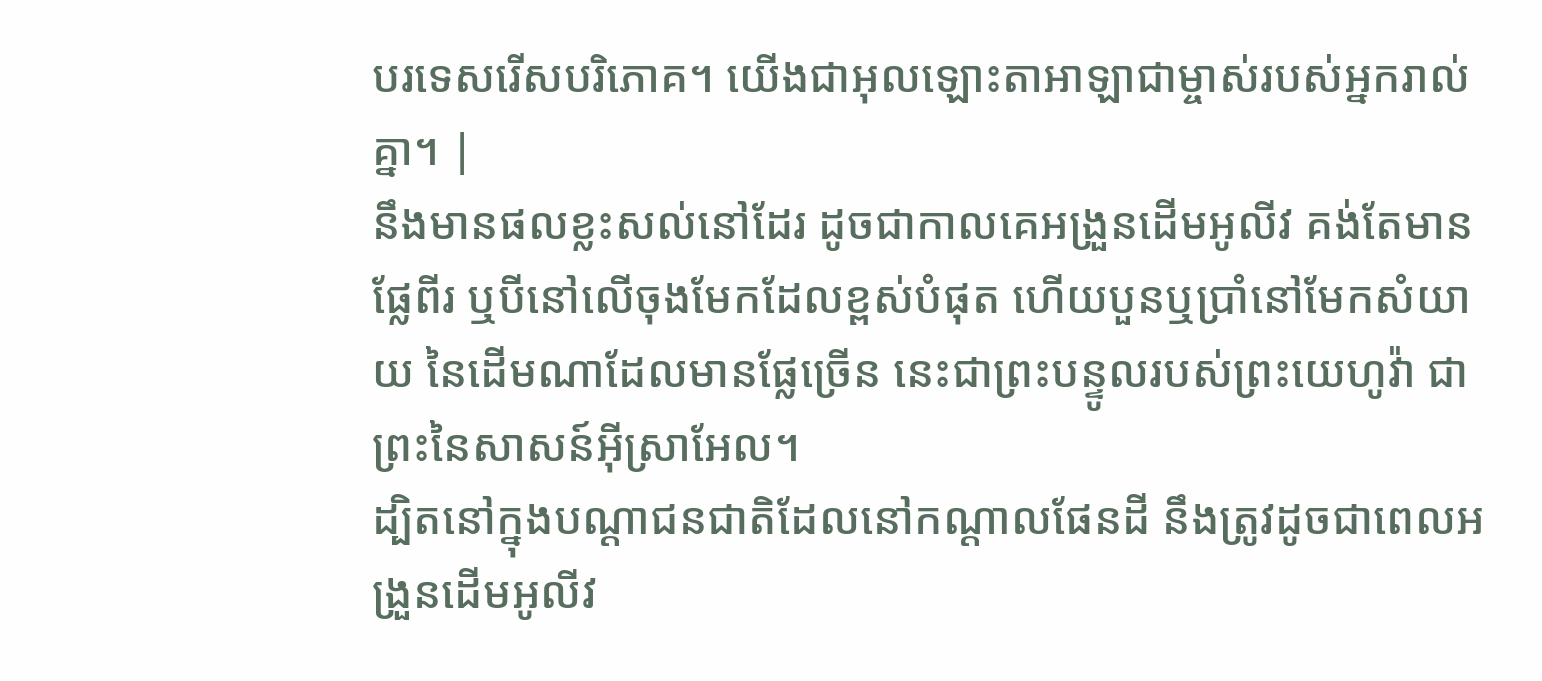បរទេសរើសបរិភោគ។ យើងជាអុលឡោះតាអាឡាជាម្ចាស់របស់អ្នករាល់គ្នា។ |
នឹងមានផលខ្លះសល់នៅដែរ ដូចជាកាលគេអង្រួនដើមអូលីវ គង់តែមានផ្លែពីរ ឬបីនៅលើចុងមែកដែលខ្ពស់បំផុត ហើយបួនឬប្រាំនៅមែកសំយាយ នៃដើមណាដែលមានផ្លែច្រើន នេះជាព្រះបន្ទូលរបស់ព្រះយេហូវ៉ា ជាព្រះនៃសាសន៍អ៊ីស្រាអែល។
ដ្បិតនៅក្នុងបណ្ដាជនជាតិដែលនៅកណ្ដាលផែនដី នឹងត្រូវដូចជាពេលអង្រួនដើមអូលីវ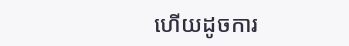ហើយដូចការ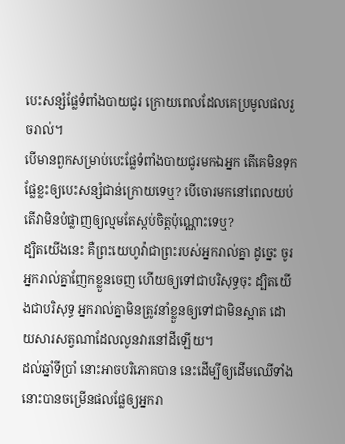បេះសន្សំផ្លែទំពាំងបាយជូរ ក្រោយពេលដែលគេប្រមូលផលរួចរាល់។
បើមានពួកសម្រាប់បេះផ្លែទំពាំងបាយជូរមកឯអ្នក តើគេមិនទុកផ្លែខ្លះឲ្យបេះសន្សំជាន់ក្រោយទេឬ? បើចោរមកនៅពេលយប់ តើវាមិនបំផ្លាញឲ្យល្មមតែស្កប់ចិត្តប៉ុណ្ណោះទេឬ?
ដ្បិតយើងនេះ គឺព្រះយេហូវ៉ាជាព្រះរបស់អ្នករាល់គ្នា ដូច្នេះ ចូរអ្នករាល់គ្នាញែកខ្លួនចេញ ហើយឲ្យទៅជាបរិសុទ្ធចុះ ដ្បិតយើងជាបរិសុទ្ធ អ្នករាល់គ្នាមិនត្រូវនាំខ្លួនឲ្យទៅជាមិនស្អាត ដោយសារសត្វណាដែលលូនវារនៅដីឡើយ។
ដល់ឆ្នាំទីប្រាំ នោះអាចបរិភោគបាន នេះដើម្បីឲ្យដើមឈើទាំងនោះបានចម្រើនផលផ្លែឲ្យអ្នករា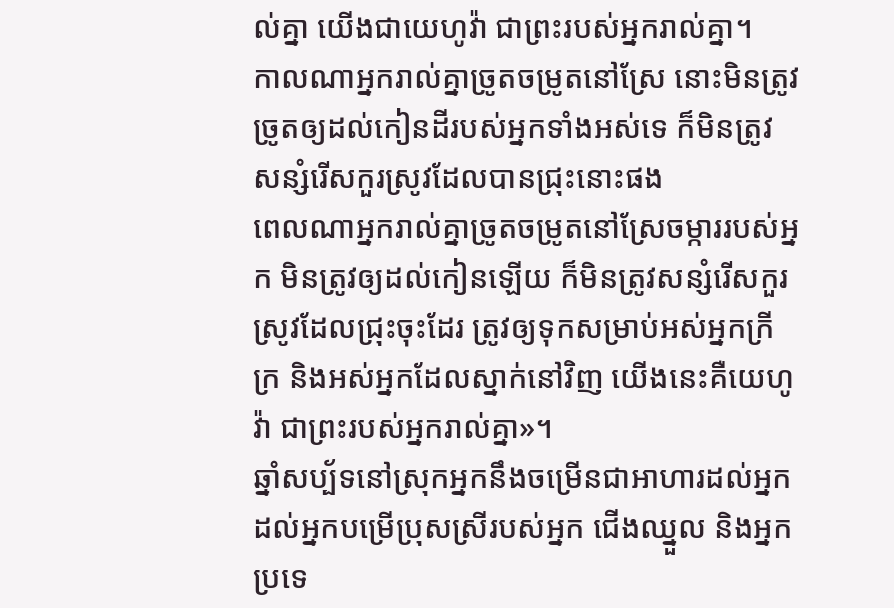ល់គ្នា យើងជាយេហូវ៉ា ជាព្រះរបស់អ្នករាល់គ្នា។
កាលណាអ្នករាល់គ្នាច្រូតចម្រូតនៅស្រែ នោះមិនត្រូវច្រូតឲ្យដល់កៀនដីរបស់អ្នកទាំងអស់ទេ ក៏មិនត្រូវសន្សំរើសកួរស្រូវដែលបានជ្រុះនោះផង
ពេលណាអ្នករាល់គ្នាច្រូតចម្រូតនៅស្រែចម្ការរបស់អ្នក មិនត្រូវឲ្យដល់កៀនឡើយ ក៏មិនត្រូវសន្សំរើសកួរស្រូវដែលជ្រុះចុះដែរ ត្រូវឲ្យទុកសម្រាប់អស់អ្នកក្រីក្រ និងអស់អ្នកដែលស្នាក់នៅវិញ យើងនេះគឺយេហូវ៉ា ជាព្រះរបស់អ្នករាល់គ្នា»។
ឆ្នាំសប្ប័ទនៅស្រុកអ្នកនឹងចម្រើនជាអាហារដល់អ្នក ដល់អ្នកបម្រើប្រុសស្រីរបស់អ្នក ជើងឈ្នួល និងអ្នកប្រទេ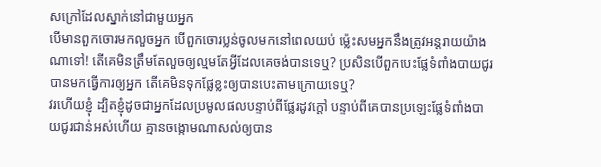សក្រៅដែលស្នាក់នៅជាមួយអ្នក
បើមានពួកចោរមកលួចអ្នក បើពួកចោរប្លន់ចូលមកនៅពេលយប់ ម៉្លេះសមអ្នកនឹងត្រូវអន្តរាយយ៉ាងណាទៅ! តើគេមិនត្រឹមតែលួចឲ្យល្មមតែអ្វីដែលគេចង់បានទេឬ? ប្រសិនបើពួកបេះផ្លែទំពាំងបាយជូរបានមកធ្វើការឲ្យអ្នក តើគេមិនទុកផ្លែខ្លះឲ្យបានបេះតាមក្រោយទេឬ?
វរហើយខ្ញុំ ដ្បិតខ្ញុំដូចជាអ្នកដែលប្រមូលផលបន្ទាប់ពីផ្លែរដូវក្តៅ បន្ទាប់ពីគេបានប្រឡេះផ្លែទំពាំងបាយជូរជាន់អស់ហើយ គ្មានចង្កោមណាសល់ឲ្យបាន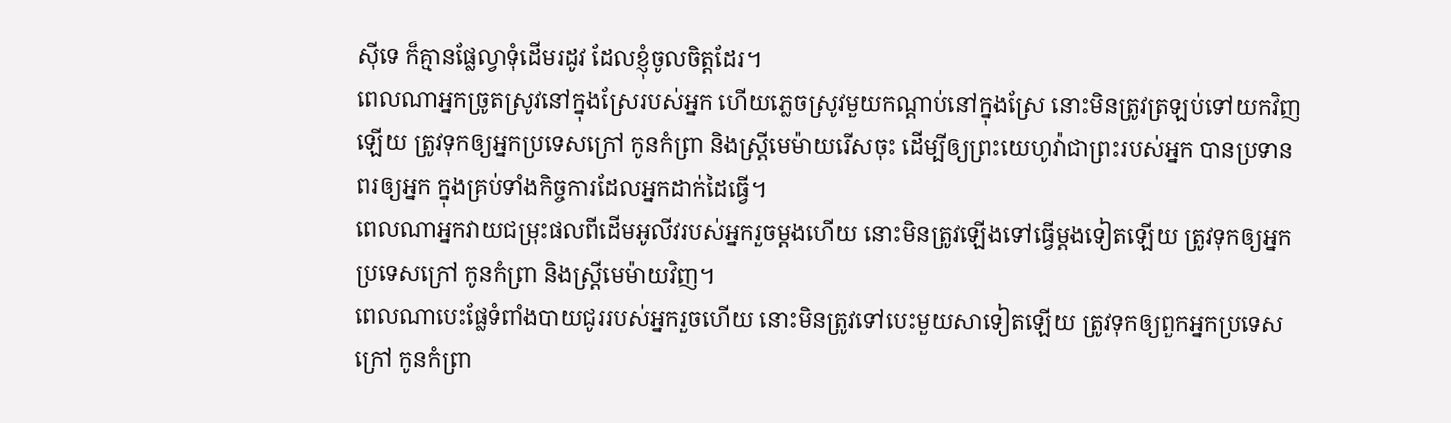ស៊ីទេ ក៏គ្មានផ្លែល្វាទុំដើមរដូវ ដែលខ្ញុំចូលចិត្តដែរ។
ពេលណាអ្នកច្រូតស្រូវនៅក្នុងស្រែរបស់អ្នក ហើយភ្លេចស្រូវមួយកណ្ដាប់នៅក្នុងស្រែ នោះមិនត្រូវត្រឡប់ទៅយកវិញឡើយ ត្រូវទុកឲ្យអ្នកប្រទេសក្រៅ កូនកំព្រា និងស្រ្ដីមេម៉ាយរើសចុះ ដើម្បីឲ្យព្រះយេហូវ៉ាជាព្រះរបស់អ្នក បានប្រទានពរឲ្យអ្នក ក្នុងគ្រប់ទាំងកិច្ចការដែលអ្នកដាក់ដៃធ្វើ។
ពេលណាអ្នកវាយជម្រុះផលពីដើមអូលីវរបស់អ្នករួចម្តងហើយ នោះមិនត្រូវឡើងទៅធ្វើម្តងទៀតឡើយ ត្រូវទុកឲ្យអ្នកប្រទេសក្រៅ កូនកំព្រា និងស្រ្ដីមេម៉ាយវិញ។
ពេលណាបេះផ្លែទំពាំងបាយជូររបស់អ្នករួចហើយ នោះមិនត្រូវទៅបេះមួយសាទៀតឡើយ ត្រូវទុកឲ្យពួកអ្នកប្រទេសក្រៅ កូនកំព្រា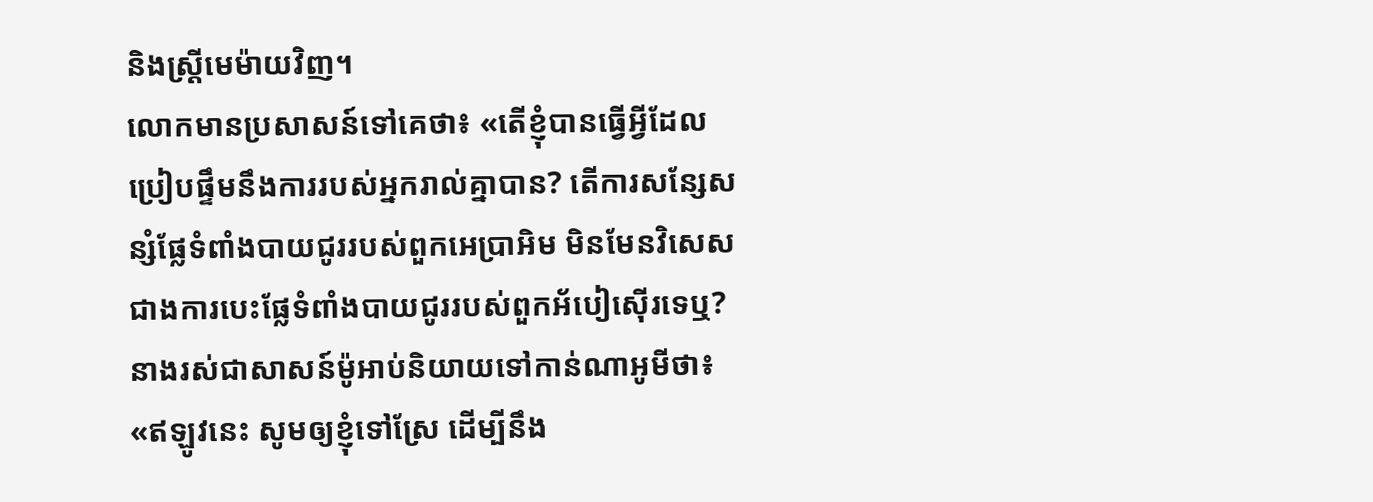និងស្រ្ដីមេម៉ាយវិញ។
លោកមានប្រសាសន៍ទៅគេថា៖ «តើខ្ញុំបានធ្វើអ្វីដែលប្រៀបផ្ទឹមនឹងការរបស់អ្នករាល់គ្នាបាន? តើការសន្សែសន្សំផ្លែទំពាំងបាយជូររបស់ពួកអេប្រាអិម មិនមែនវិសេសជាងការបេះផ្លែទំពាំងបាយជូររបស់ពួកអ័បៀស៊ើរទេឬ?
នាងរស់ជាសាសន៍ម៉ូអាប់និយាយទៅកាន់ណាអូមីថា៖ «ឥឡូវនេះ សូមឲ្យខ្ញុំទៅស្រែ ដើម្បីនឹង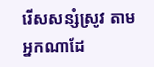រើសសន្សំស្រូវ តាមអ្នកណាដែ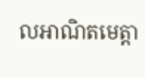លអាណិតមេត្តា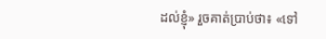ដល់ខ្ញុំ» រួចគាត់ប្រាប់ថា៖ «ទៅ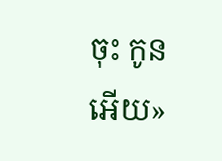ចុះ កូនអើយ»